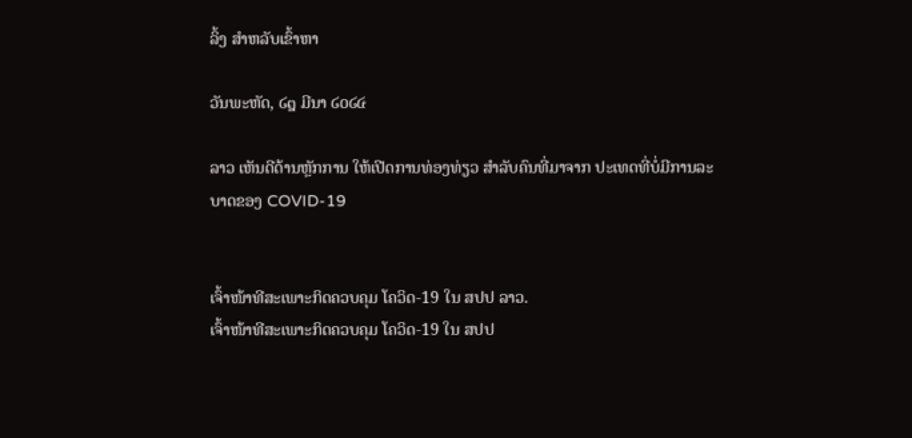ລິ້ງ ສຳຫລັບເຂົ້າຫາ

ວັນພະຫັດ, ໒໘ ມີນາ ໒໐໒໔

ລາວ ເຫັນດີດ້ານຫຼັກການ ໃຫ້ເປີດການທ່ອງທ່ຽວ ສຳລັບຄົນທີ່ມາຈາກ ປະເທດທີ່ບໍ່ມີການລະບາດຂອງ COVID-19


ເຈົ້າໜ້າທີສະເພາະກິດຄວບຄຸມ ໂຄວິດ-19 ໃນ ສປປ ລາວ.
ເຈົ້າໜ້າທີສະເພາະກິດຄວບຄຸມ ໂຄວິດ-19 ໃນ ສປປ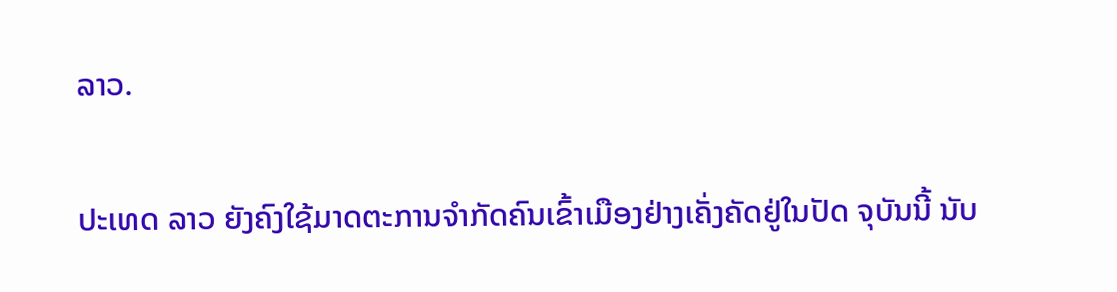ລາວ.

ປະເທດ ລາວ ຍັງຄົງໃຊ້ມາດຕະການຈຳກັດຄົນເຂົ້າເມືອງຢ່າງເຄັ່ງຄັດຢູ່ໃນປັດ ຈຸບັນນີ້ ນັບ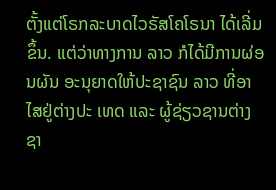ຕັ້ງແຕ່ໂຣກລະບາດໄວຣັສໂຄໂຣນາ ໄດ້ເລີ່ມຂຶ້ນ. ແຕ່ວ່າທາງການ ລາວ ກໍໄດ້ມີການຜ່ອນຜັນ ອະນຸຍາດໃຫ້ປະຊາຊົນ ລາວ ທີ່ອາໄສຢູ່ຕ່າງປະ ເທດ ແລະ ຜູ້ຊ່ຽວຊານຕ່າງຊາ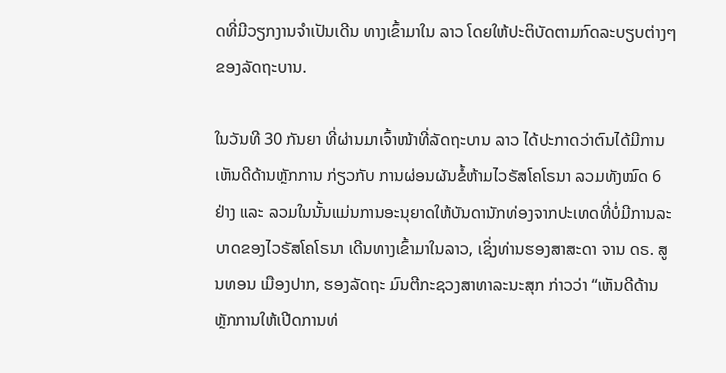ດທີ່ມີວຽກງານຈຳເປັນເດີນ ທາງເຂົ້າມາໃນ ລາວ ໂດຍໃຫ້ປະຕິບັດຕາມກົດລະບຽບຕ່າງໆຂອງລັດຖະບານ.

ໃນວັນທີ 30 ກັນຍາ ທີ່ຜ່ານມາເຈົ້າໜ້າທີ່ລັດຖະບານ ລາວ ໄດ້ປະກາດວ່າຕົນໄດ້ມີການເຫັນດີດ້ານຫຼັກການ ກ່ຽວກັບ ການຜ່ອນຜັນຂໍ້ຫ້າມໄວຣັສໂຄໂຣນາ ລວມທັງໝົດ 6 ຢ່າງ ແລະ ລວມໃນນັ້ນແມ່ນການອະນຸຍາດໃຫ້ບັນດານັກທ່ອງຈາກປະເທດທີ່ບໍ່ມີການລະບາດຂອງໄວຣັສໂຄໂຣນາ ເດີນທາງເຂົ້າມາໃນລາວ, ເຊິ່ງທ່ານຮອງສາສະດາ ຈານ ດຣ. ສູນທອນ ເມືອງປາກ, ຮອງລັດຖະ ມົນຕີກະຊວງສາທາລະນະສຸກ ກ່າວວ່າ “ເຫັນດີດ້ານຫຼັກການໃຫ້ເປີດການທ່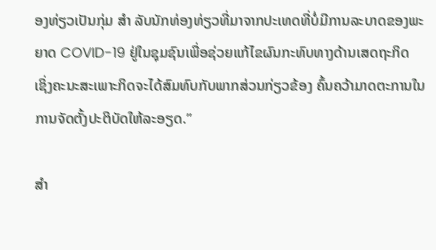ອງທ່ຽວເປັນກຸ່ມ ສຳ ລັບນັກທ່ອງທ່ຽວທີ່ມາຈາກປະເທດທີ່ບໍ່ມີການລະບາດຂອງພະຍາດ COVID-19 ຢູ່ໃນຊຸມຊົນເພື່ອຊ່ວຍແກ້ໄຂຜົນກະທົບທາງດ້ານເສດຖະກິດ ເຊິ່ງຄະນະສະເພາະກິດຈະໄດ້ສົມທົບກັບພາກສ່ວນກ່ຽວຂ້ອງ ຄົ້ນຄວ້າມາດຕະການໃນການຈັດຕັ້ງປະຕິບັດໃຫ້ລະອຽດ.”

ສຳ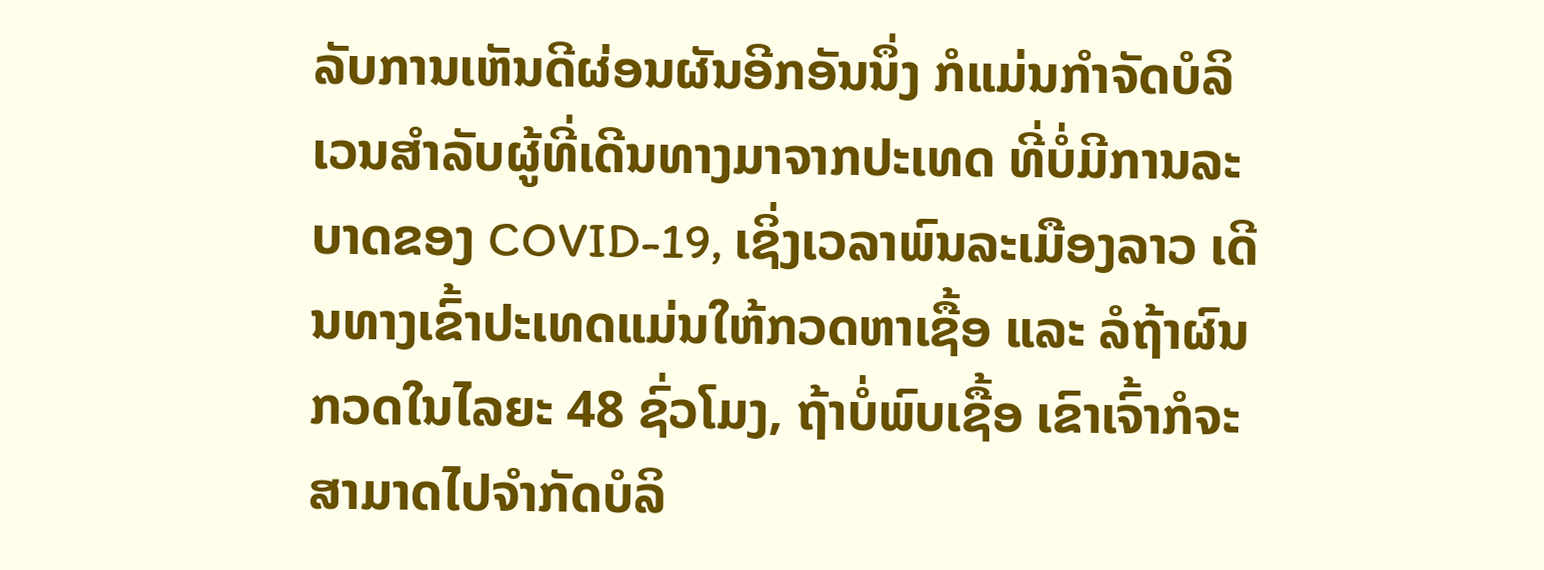ລັບການເຫັນດີຜ່ອນຜັນອີກອັນນຶ່ງ ກໍແມ່ນກຳຈັດບໍລິເວນສຳລັບຜູ້ທີ່ເດີນທາງມາຈາກປະເທດ ທີ່ບໍ່ມີການລະບາດຂອງ COVID-19, ເຊິ່ງເວລາພົນລະເມືອງລາວ ເດີນທາງເຂົ້າປະເທດແມ່ນໃຫ້ກວດຫາເຊື້ອ ແລະ ລໍຖ້າຜົນກວດໃນໄລຍະ 48 ຊົ່ວໂມງ, ຖ້າບໍ່ພົບເຊື້ອ ເຂົາເຈົ້າກໍຈະສາມາດໄປຈຳກັດບໍລິ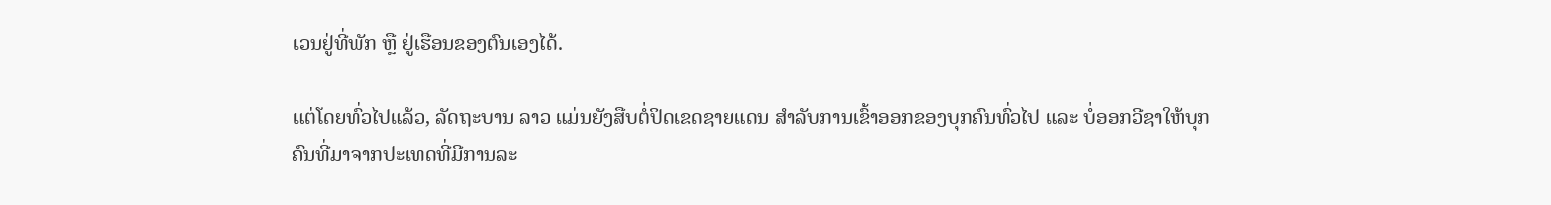ເວນຢູ່ທີ່ພັກ ຫຼື ຢູ່ເຮືອນຂອງຕົນເອງໄດ້.

ແຕ່ໂດຍທົ່ວໄປແລ້ວ, ລັດຖະບານ ລາວ ແມ່ນຍັງສືບຕໍ່ປິດເຂດຊາຍແດນ ສຳລັບການເຂົ້າອອກຂອງບຸກຄົນທົ່ວໄປ ແລະ ບໍ່ອອກວີຊາໃຫ້ບຸກຄົນທີ່ມາຈາກປະເທດທີ່ມີການລະ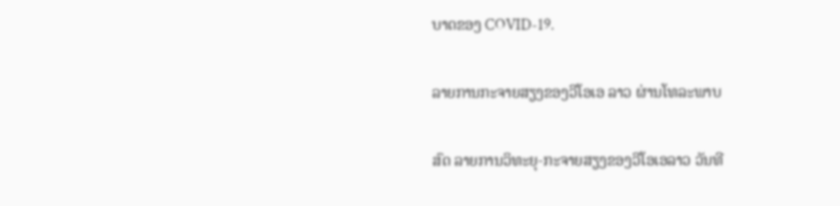ບາດຂອງ COVID-19.

ລາຍການກະຈາຍສຽງຂອງວີໂອເອ ລາວ ຜ່ານໂທລະພາບ

ສົດ ລາຍການວິທະຍຸ-ກະຈາຍສຽງຂອງວີໂອເອລາວ ວັນທີ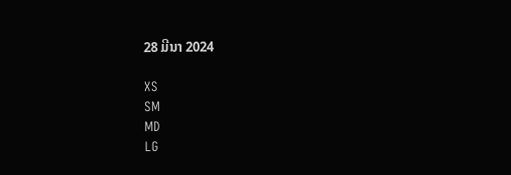28 ມີນາ 2024

XS
SM
MD
LG